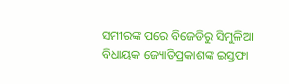ସମୀରଙ୍କ ପରେ ବିଜେଡିରୁ ସିମୁଳିଆ ବିଧାୟକ ଜ୍ୟୋତିପ୍ରକାଶଙ୍କ ଇସ୍ତଫା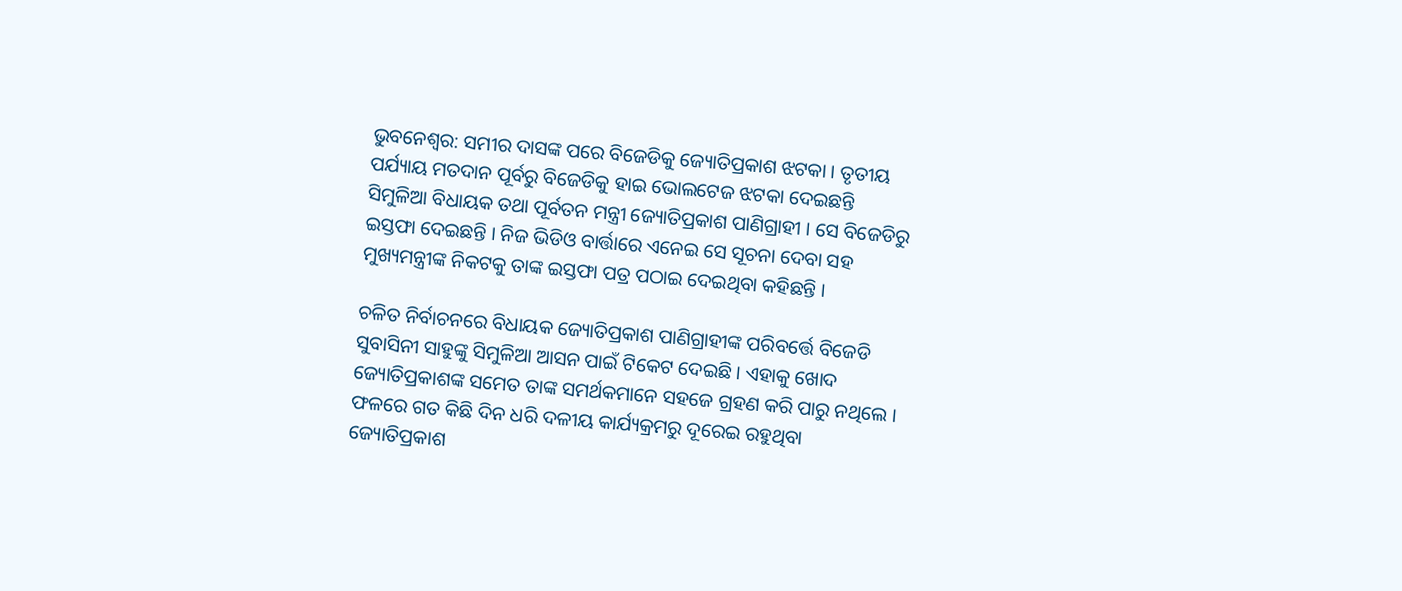ଭୁବନେଶ୍ବର: ସମୀର ଦାସଙ୍କ ପରେ ବିଜେଡିକୁ ଜ୍ୟୋତିପ୍ରକାଶ ଝଟକା । ତୃତୀୟ ପର୍ଯ୍ୟାୟ ମତଦାନ ପୂର୍ବରୁ ବିଜେଡିକୁ ହାଇ ଭୋଲଟେଜ ଝଟକା ଦେଇଛନ୍ତି ସିମୁଳିଆ ବିଧାୟକ ତଥା ପୂର୍ବତନ ମନ୍ତ୍ରୀ ଜ୍ୟୋତିପ୍ରକାଶ ପାଣିଗ୍ରାହୀ । ସେ ବିଜେଡିରୁ ଇସ୍ତଫା ଦେଇଛନ୍ତି । ନିଜ ଭିଡିଓ ବାର୍ତ୍ତାରେ ଏନେଇ ସେ ସୂଚନା ଦେବା ସହ ମୁଖ୍ୟମନ୍ତ୍ରୀଙ୍କ ନିକଟକୁ ତାଙ୍କ ଇସ୍ତଫା ପତ୍ର ପଠାଇ ଦେଇଥିବା କହିଛନ୍ତି ।

ଚଳିତ ନିର୍ବାଚନରେ ବିଧାୟକ ଜ୍ୟୋତିପ୍ରକାଶ ପାଣିଗ୍ରାହୀଙ୍କ ପରିବର୍ତ୍ତେ ବିଜେଡି ସୁବାସିନୀ ସାହୁଙ୍କୁ ସିମୁଳିଆ ଆସନ ପାଇଁ ଟିକେଟ ଦେଇଛି । ଏହାକୁ ଖୋଦ ଜ୍ୟୋତିପ୍ରକାଶଙ୍କ ସମେତ ତାଙ୍କ ସମର୍ଥକମାନେ ସହଜେ ଗ୍ରହଣ କରି ପାରୁ ନଥିଲେ । ଫଳରେ ଗତ କିଛି ଦିନ ଧରି ଦଳୀୟ କାର୍ଯ୍ୟକ୍ରମରୁ ଦୂରେଇ ରହୁଥିବା ଜ୍ୟୋତିପ୍ରକାଶ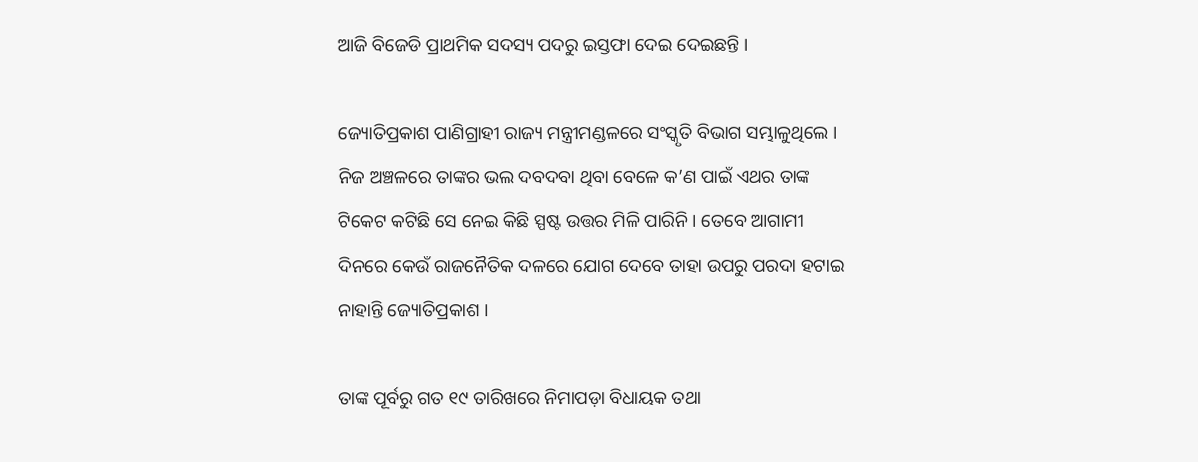ଆଜି ବିଜେଡି ପ୍ରାଥମିକ ସଦସ୍ୟ ପଦରୁ ଇସ୍ତଫା ଦେଇ ଦେଇଛନ୍ତି ।

ଜ୍ୟୋତିପ୍ରକାଶ ପାଣିଗ୍ରାହୀ ରାଜ୍ୟ ମନ୍ତ୍ରୀମଣ୍ଡଳରେ ସଂସ୍କୃତି ବିଭାଗ ସମ୍ଭାଳୁଥିଲେ । ନିଜ ଅଞ୍ଚଳରେ ତାଙ୍କର ଭଲ ଦବଦବା ଥିବା ବେଳେ କ’ଣ ପାଇଁ ଏଥର ତାଙ୍କ ଟିକେଟ କଟିଛି ସେ ନେଇ କିଛି ସ୍ପଷ୍ଟ ଉତ୍ତର ମିଳି ପାରିନି । ତେବେ ଆଗାମୀ ଦିନରେ କେଉଁ ରାଜନୈତିକ ଦଳରେ ଯୋଗ ଦେବେ ତାହା ଉପରୁ ପରଦା ହଟାଇ ନାହାନ୍ତି ଜ୍ୟୋତିପ୍ରକାଶ ।

ତାଙ୍କ ପୂର୍ବରୁ ଗତ ୧୯ ତାରିଖରେ ନିମାପଡ଼ା ବିଧାୟକ ତଥା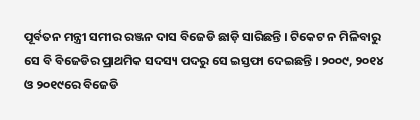ପୂର୍ବତନ ମନ୍ତ୍ରୀ ସମୀର ରଞ୍ଜନ ଦାସ ବିଜେଡି ଛାଡ଼ି ସାରିଛନ୍ତି । ଟିକେଟ ନ ମିଳିବାରୁ ସେ ବି ବିଜେଡିର ପ୍ରାଥମିକ ସଦସ୍ୟ ପଦରୁ ସେ ଇସ୍ତଫା ଦେଇଛନ୍ତି । ୨୦୦୯, ୨୦୧୪ ଓ ୨୦୧୯ରେ ବିଜେଡି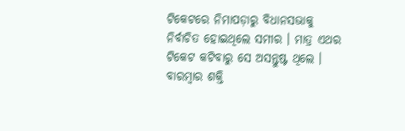ଟିକେଟରେ ନିମାପଡ଼ାରୁ ବିଧାନସଭାକୁ ନିର୍ବାଚିତ ହୋଇଥିଲେ ସମୀର । ମାତ୍ର ଏଥର ଟିକେଟ କଟିବାରୁ ସେ ଅସନ୍ତୁଷ୍ଟ ଥିଲେ । ବାରମ୍ବାର ଶକ୍ତି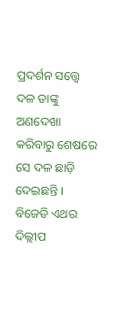ପ୍ରଦର୍ଶନ ସତ୍ତ୍ୱେ ଦଳ ତାଙ୍କୁ ଅଣଦେଖା କରିବାରୁ ଶେଷରେ ସେ ଦଳ ଛାଡ଼ି ଦେଇଛନ୍ତି । ବିଜେଡି ଏଥର ଦିଲ୍ଲୀପ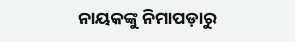ନାୟକଙ୍କୁ ନିମାପଡ଼ାରୁ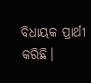ବିଧାୟକ ପ୍ରାର୍ଥୀ କରିଛି।